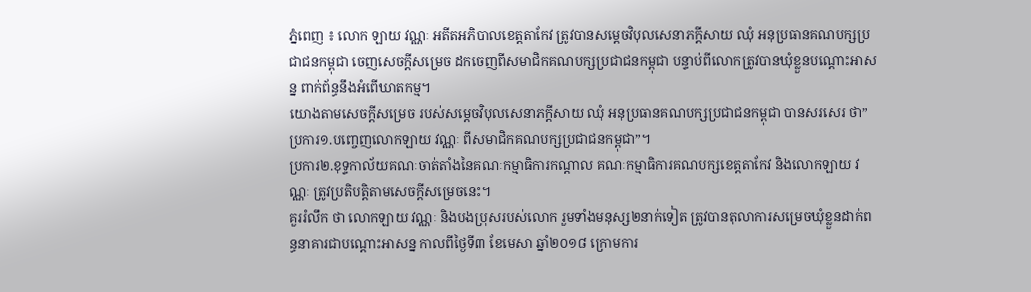ភ្នំពេញ ៖ លោក ឡាយ វណ្ណៈ អតីតអភិបាលខេត្តតាកែវ ត្រូវបានសម្ដេចវិបុលសេនាភក្ដីសាយ ឈុំ អនុប្រធានគណបក្សប្រជាជនកម្ពុជា ចេញសេចក្តីសម្រេច ដកចេញពីសមាជិកគណបក្សប្រជាជនកម្ពុជា បន្ទាប់ពីលោកត្រូវបានឃុំខ្លួនបណ្ដោះអាសន្ន ពាក់ព័ន្ធនឹងអំពើឃាតកម្ម។
យោងតាមសេចក្ដីសម្រេច របស់សម្ដេចវិបុលសេនាភក្ដីសាយ ឈុំ អនុប្រធានគណបក្សប្រជាជនកម្ពុជា បានសរសេរ ថា”ប្រការ១.បញ្ចេញលោកឡាយ វណ្ណៈ ពីសមាជិកគណបក្សប្រជាជនកម្ពុជា”។
ប្រការ២.ខុទ្ទកាល័យគណៈចាត់តាំងនៃគណៈកម្មាធិការកណ្ដាល គណៈកម្មាធិការគណបក្សខេត្តតាកែវ និងលោកឡាយ វណ្ណៈ ត្រូវប្រតិបត្តិតាមសេចក្ដីសម្រេចនេះ។
គួររំលឹក ថា លោកឡាយ វណ្ណៈ និងបងប្រុសរបស់លោក រួមទាំងមនុស្ស២នាក់ទៀត ត្រូវបានតុលាការសម្រេចឃុំខ្លួនដាក់ពន្ធនាគារជាបណ្តោះអាសន្ន កាលពីថ្ងៃទី៣ ខែមេសា ឆ្នាំ២០១៨ ក្រោមការ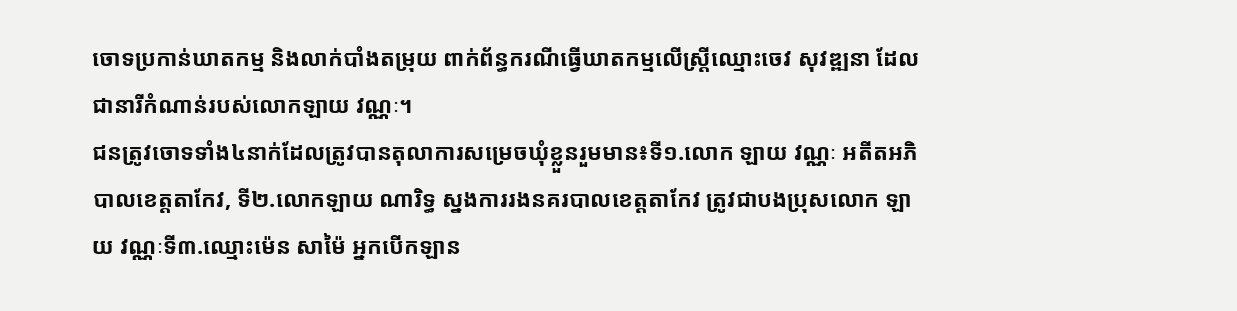ចោទប្រកាន់ឃាតកម្ម និងលាក់បាំងតម្រុយ ពាក់ព័ន្ធករណីធ្វើឃាតកម្មលើស្ត្រីឈ្មោះចេវ សុវឌ្ឍនា ដែលជានារីកំណាន់របស់លោកឡាយ វណ្ណៈ។
ជនត្រូវចោទទាំង៤នាក់ដែលត្រូវបានតុលាការសម្រេចឃុំខ្លួនរួមមាន៖ទី១.លោក ឡាយ វណ្ណៈ អតីតអភិបាលខេត្តតាកែវ, ទី២.លោកឡាយ ណារិទ្ធ ស្នងការរងនគរបាលខេត្តតាកែវ ត្រូវជាបងប្រុសលោក ឡាយ វណ្ណៈទី៣.ឈ្មោះម៉េន សាម៉ៃ អ្នកបើកឡាន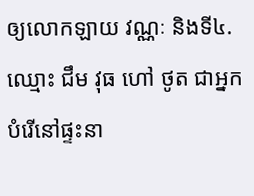ឲ្យលោកឡាយ វណ្ណៈ និងទី៤.ឈ្មោះ ជឹម វុធ ហៅ ថូត ជាអ្នកបំរើនៅផ្ទះនា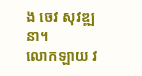ង ចេវ សុវឌ្ឍនា។
លោកឡាយ វ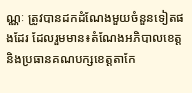ណ្ណៈ ត្រូវបានដកដំណែងមួយចំនួនទៀតផងដែរ ដែលរួមមាន៖តំណែងអភិបាលខេត្ត និងប្រធានគណបក្សខេត្តតាកែ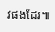វផងដែរ៕